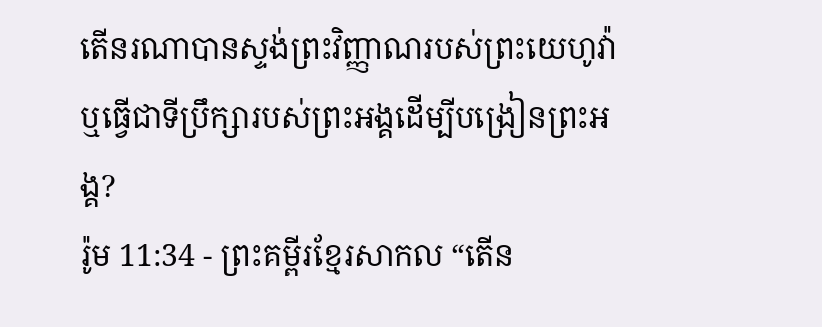តើនរណាបានស្ទង់ព្រះវិញ្ញាណរបស់ព្រះយេហូវ៉ា ឬធ្វើជាទីប្រឹក្សារបស់ព្រះអង្គដើម្បីបង្រៀនព្រះអង្គ?
រ៉ូម 11:34 - ព្រះគម្ពីរខ្មែរសាកល “តើន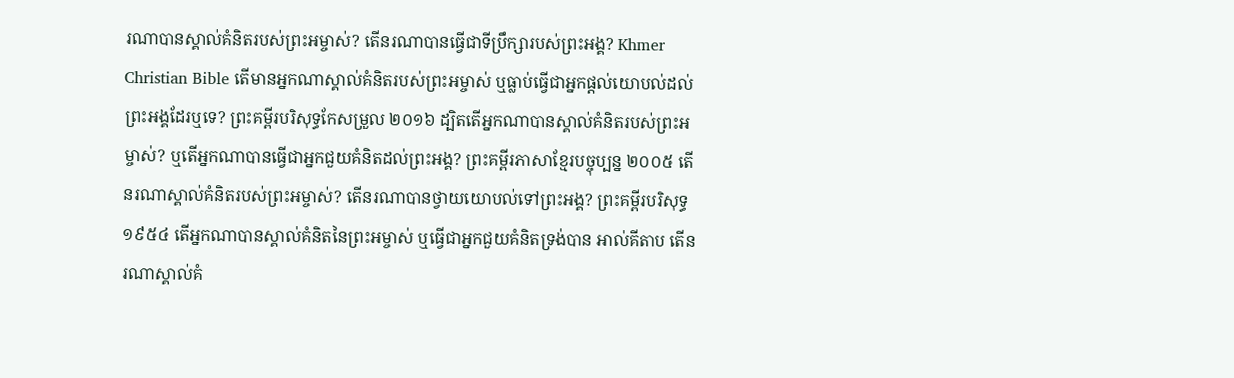រណាបានស្គាល់គំនិតរបស់ព្រះអម្ចាស់? តើនរណាបានធ្វើជាទីប្រឹក្សារបស់ព្រះអង្គ? Khmer Christian Bible តើមានអ្នកណាស្គាល់គំនិតរបស់ព្រះអម្ចាស់ ឬធ្លាប់ធ្វើជាអ្នកផ្ដល់យោបល់ដល់ព្រះអង្គដែរឬទេ? ព្រះគម្ពីរបរិសុទ្ធកែសម្រួល ២០១៦ ដ្បិតតើអ្នកណាបានស្គាល់គំនិតរបស់ព្រះអម្ចាស់? ឬតើអ្នកណាបានធ្វើជាអ្នកជួយគំនិតដល់ព្រះអង្គ? ព្រះគម្ពីរភាសាខ្មែរបច្ចុប្បន្ន ២០០៥ តើនរណាស្គាល់គំនិតរបស់ព្រះអម្ចាស់? តើនរណាបានថ្វាយយោបល់ទៅព្រះអង្គ? ព្រះគម្ពីរបរិសុទ្ធ ១៩៥៤ តើអ្នកណាបានស្គាល់គំនិតនៃព្រះអម្ចាស់ ឬធ្វើជាអ្នកជួយគំនិតទ្រង់បាន អាល់គីតាប តើនរណាស្គាល់គំ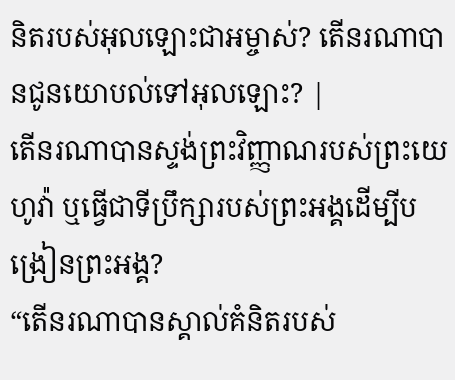និតរបស់អុលឡោះជាអម្ចាស់? តើនរណាបានជូនយោបល់ទៅអុលឡោះ? |
តើនរណាបានស្ទង់ព្រះវិញ្ញាណរបស់ព្រះយេហូវ៉ា ឬធ្វើជាទីប្រឹក្សារបស់ព្រះអង្គដើម្បីបង្រៀនព្រះអង្គ?
“តើនរណាបានស្គាល់គំនិតរបស់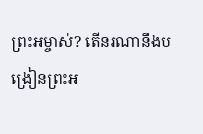ព្រះអម្ចាស់? តើនរណានឹងបង្រៀនព្រះអ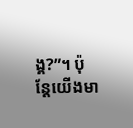ង្គ?”។ ប៉ុន្តែយើងមា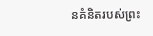នគំនិតរបស់ព្រះ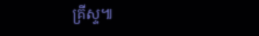គ្រីស្ទ៕